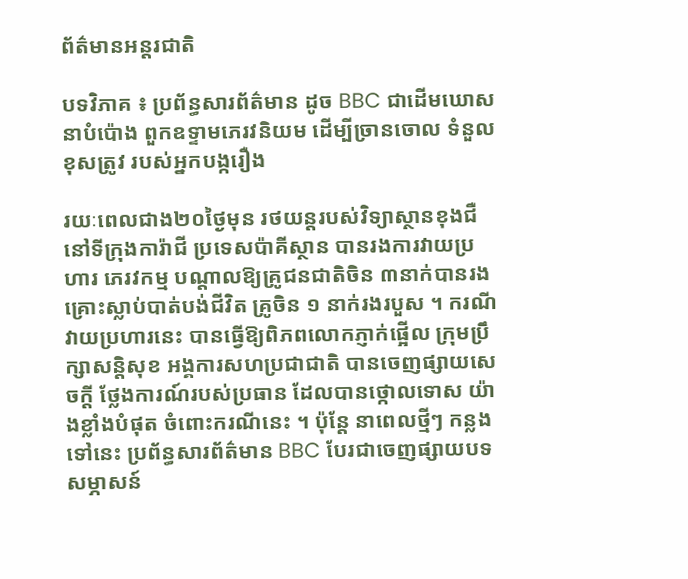ព័ត៌មានអន្តរជាតិ

បទវិភាគ ៖ ប្រព័ន្ធសារព័ត៌មាន ដូច BBC ជាដើមឃោសនាបំប៉ោង ពួកឧទ្ទាមភេរវនិយម ដើម្បីច្រានចោល ទំនួលខុសត្រូវ របស់អ្នកបង្ករឿង

រយៈពេលជាង២០ថ្ងៃមុន រថយន្តរបស់វិទ្យាស្ថានខុងជឺ នៅទីក្រុងការ៉ាជី ប្រទេសប៉ាគីស្ថាន បានរងការវាយប្រហារ ភេរវកម្ម បណ្តាលឱ្យគ្រូជនជាតិចិន ៣នាក់បានរងគ្រោះស្លាប់បាត់បង់ជីវិត គ្រូចិន ១ នាក់រងរបួស ។ ករណីវាយប្រហារនេះ បានធ្វើឱ្យពិភពលោកភ្ញាក់ផ្អើល ក្រុមប្រឹក្សាសន្តិសុខ អង្គការសហប្រជាជាតិ បានចេញផ្សាយសេចក្តី ថ្លែងការណ៍របស់ប្រធាន ដែលបានថ្កោលទោស យ៉ាងខ្លាំងបំផុត ចំពោះករណីនេះ ។ ប៉ុន្តែ នាពេលថ្មីៗ កន្លងទៅនេះ ប្រព័ន្ធសារព័ត៌មាន BBC បែរជាចេញផ្សាយបទសម្ភាសន៍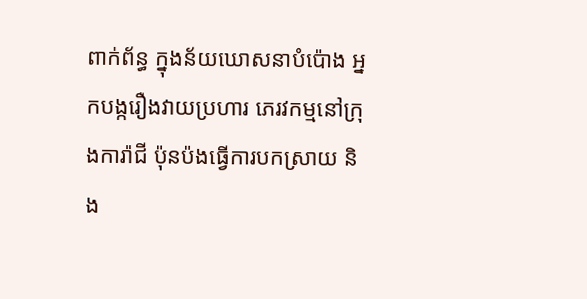ពាក់ព័ន្ធ ក្នុងន័យឃោសនាបំប៉ោង អ្នកបង្ករឿងវាយប្រហារ ភេរវកម្មនៅក្រុងការ៉ាជី ប៉ុនប៉ងធ្វើការបកស្រាយ និង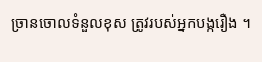ច្រានចោលទំនួលខុស ត្រូវរបស់អ្នកបង្ករឿង ។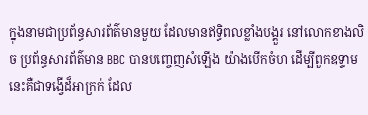ក្នុងនាមជាប្រព័ន្ធសារព័ត៌មានមួយ ដែលមានឥទិ្ធពលខ្លាំងបង្គួរ នៅលោកខាងលិច ប្រព័ន្ធសារព័ត៌មាន BBC បានបញ្ចេញសំឡើង យ៉ាងបើកចំហ ដើម្បីពួកឧទ្ទាម នេះគឺជាទង្វើដ៏អាក្រក់ ដែល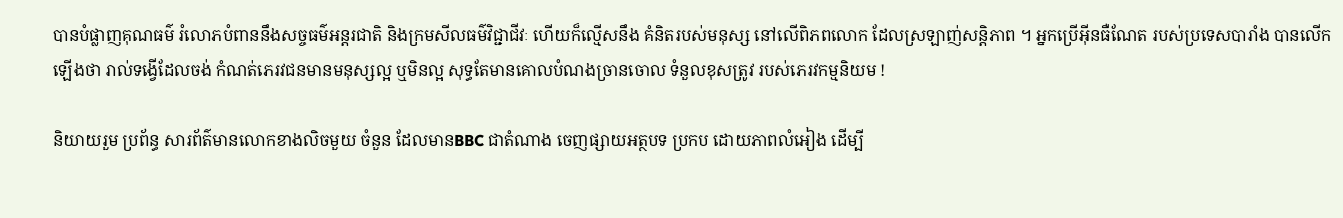បានបំផ្លាញគុណធម៌ រំលោភបំពាននឹងសច្ចធម៌អន្តរជាតិ និងក្រមសីលធម៌វិជ្ជាជីវៈ ហើយក៏ល្មើសនឹង គំនិតរបស់មនុស្ស នៅលើពិភពលោក ដែលស្រឡាញ់សន្តិភាព ។ អ្នកប្រើអ៊ីនធឺណែត របស់ប្រទេសបារាំង បានលើកឡើងថា រាល់ទង្វើដែលចង់ កំណត់ភេរវជនមានមនុស្សល្អ ឬមិនល្អ សុទ្ធតែមានគោលបំណងច្រានចោល ទំនួលខុសត្រូវ របស់ភេរវកម្មនិយម !

និយាយរួម ប្រព័ន្ធ សារព័ត៌មានលោកខាងលិចមួយ ចំនួន ដែលមានBBC ជាតំណាង ចេញផ្សាយអត្ថបទ ប្រកប ដោយភាពលំអៀង ដើម្បី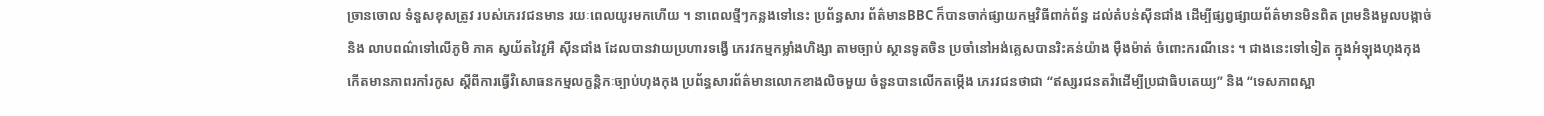ច្រានចោល ទំនួសខុសត្រូវ របស់ភេរវជនមាន រយៈពេលយូរមកហើយ ។ នាពេលថ្មីៗកន្លងទៅនេះ ប្រព័ន្ធសារ ព័ត៌មានBBC ក៏បានចាក់ផ្សាយកម្មវិធីពាក់ព័ន្ធ ដល់តំបន់ស៊ីនជាំង ដើម្បីផ្សព្វផ្សាយព័ត៌មានមិនពិត ព្រមនិងមួលបង្កាច់និង លាបពណ៌ទៅលើភូមិ ភាគ ស្វយ័តវៃវូអឺ ស៊ីនជាំង ដែលបានវាយប្រហារទង្វើ ភេរវកម្មកម្លាំងហិង្សា តាមច្បាប់ ស្ថានទូតចិន ប្រចាំនៅអង់គ្លេសបានរិះគន់យ៉ាង ម៉ឺងម៉ាត់ ចំពោះករណីនេះ ។ ជាងនេះទៅទៀត ក្នុងអំឡុងហុងកុង កើតមានភាពរកាំរកូស ស្តីពីការធ្វើវិសោធនកម្មលក្ខន្តិកៈច្បាប់ហុងកុង ប្រព័ន្ធសារព័ត៌មានលោកខាងលិចមួយ ចំនួនបានលើកតម្កើង ភេរវជនថាជា “ឥស្សរជនតវ៉ាដើម្បីប្រជាធិបតេយ្យ” និង “ទេសភាពស្អា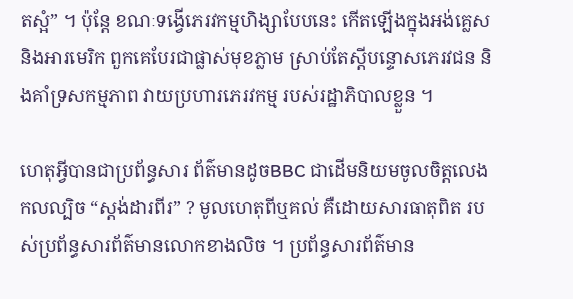តស្អំ” ។ ប៉ុន្តែ ខណៈទង្វើភេរវកម្មហិង្សាបែបនេះ កើតឡើងក្នុងអង់គ្លេស និងអារមេរិក ពួកគេបែរជាផ្លាស់មុខភ្លាម ស្រាប់តែស្តីបន្ទោសភេរវជន និងគាំទ្រសកម្មភាព វាយប្រហារភេរវកម្ម របស់រដ្ឋាភិបាលខ្លួន ។

ហេតុអ្វីបានជាប្រព័ន្ធសារ ព័ត៌មានដូចBBC ជាដើមនិយមចូលចិត្តលេងកលល្បិច “ស្តង់ដារពីរ” ? មូលហេតុពីឬគល់ គឺដោយសារធាតុពិត របស់ប្រព័ន្ធសារព័ត៌មានលោកខាងលិច ។ ប្រព័ន្ធសារព័ត៌មាន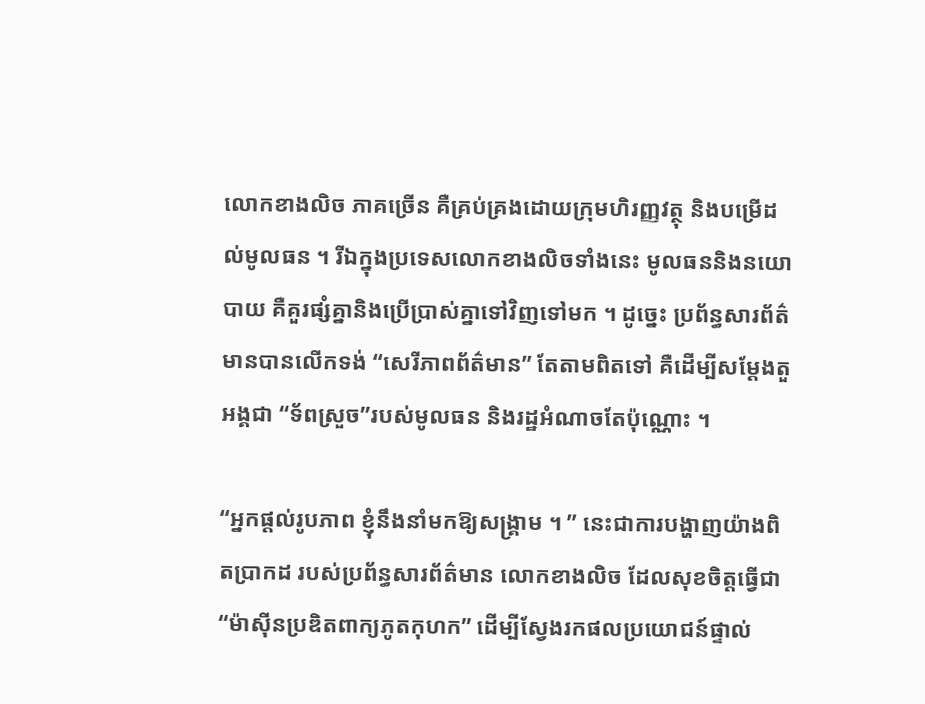លោកខាងលិច ភាគច្រើន គឺគ្រប់គ្រងដោយក្រុមហិរញ្ញវត្ថុ និងបម្រើដល់មូលធន ។ រីឯក្នុងប្រទេសលោកខាងលិចទាំងនេះ មូលធននិងនយោបាយ គឺគួរផ្សំគ្នានិងប្រើប្រាស់គ្នាទៅវិញទៅមក ។ ដូច្នេះ ប្រព័ន្ធសារព័ត៌មានបានលើកទង់ “សេរីភាពព័ត៌មាន” តែតាមពិតទៅ គឺដើម្បីសម្តែងតួអង្គជា “ទ័ពស្រួច”របស់មូលធន និងរដ្ឋអំណាចតែប៉ុណ្ណោះ ។

“អ្នកផ្តល់រូបភាព ខ្ញុំនឹងនាំមកឱ្យសង្គ្រាម ។ ” នេះជាការបង្ហាញយ៉ាងពិតប្រាកដ របស់ប្រព័ន្ធសារព័ត៌មាន លោកខាងលិច ដែលសុខចិត្តធ្វើជា “ម៉ាស៊ីនប្រឌិតពាក្យភូតកុហក” ដើម្បីស្វែងរកផលប្រយោជន៍ផ្ទាល់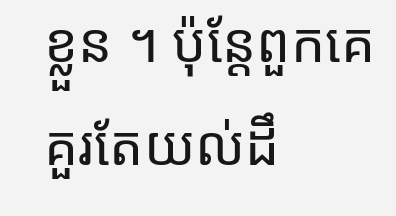ខ្លួន ។ ប៉ុន្តែពួកគេគួរតែយល់ដឹ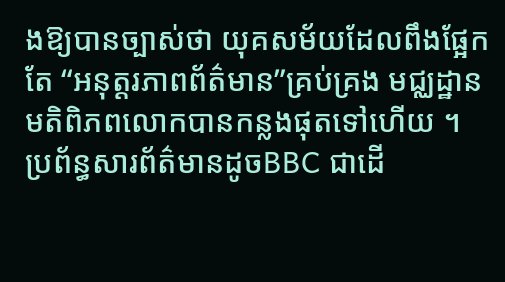ងឱ្យបានច្បាស់ថា យុគសម័យដែលពឹងផ្អែកតែ “អនុត្តរភាពព័ត៌មាន”គ្រប់គ្រង មជ្ឈដ្ឋានមតិពិភពលោកបានកន្លងផុតទៅហើយ ។ ប្រព័ន្ធសារព័ត៌មានដូចBBC ជាដើ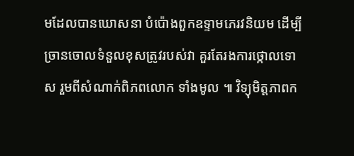មដែលបានឃោសនា បំប៉ោងពួកឧទ្ទាមភេរវនិយម ដើម្បីច្រានចោលទំនួលខុសត្រូវរបស់វា គួរតែរងការថ្កោលទោស រួមពីសំណាក់ពិភពលោក ទាំងមូល ៕ វិទ្យុមិត្តភាពក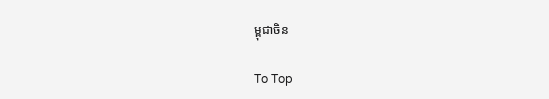ម្ពុជាចិន

To Top